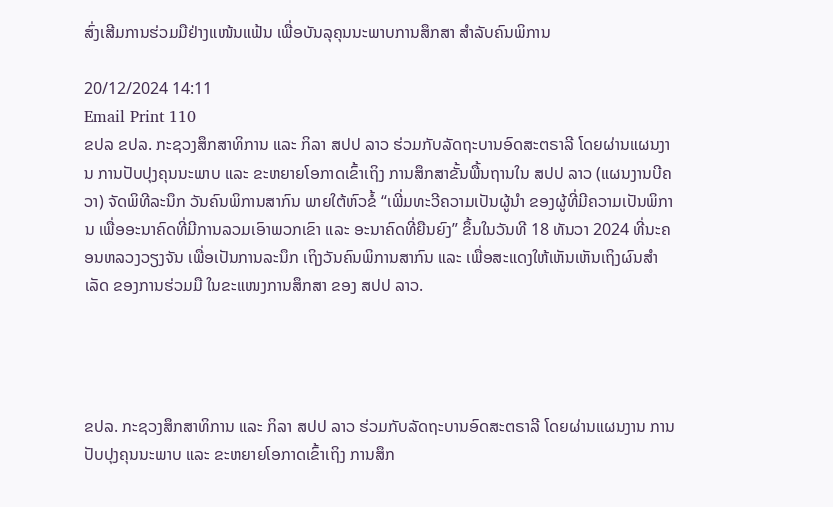ສົ່ງເສີມການຮ່ວມມືຢ່າງແໜ້ນແຟ້ນ ເພື່ອບັນລຸຄຸນນະພາບການສຶກສາ ສຳລັບຄົນພິການ

20/12/2024 14:11
Email Print 110
ຂປລ ຂປລ. ກະຊວງສຶກສາທິການ ແລະ ກິລາ ສປປ ລາວ ຮ່ວມກັບລັດຖະບານອົດສະຕຣາລີ ໂດຍຜ່ານແຜນງານ ການປັບປຸງຄຸນນະພາບ ແລະ ຂະຫຍາຍໂອກາດເຂົ້າເຖິງ ການສຶກສາຂັ້ນພື້ນຖານໃນ ສປປ ລາວ (ແຜນງານບີຄວາ) ຈັດພິທີລະນຶກ ວັນຄົນພິການສາກົນ ພາຍໃຕ້ຫົວຂໍ້ “ເພີ່ມທະວີຄວາມເປັນຜູ້ນຳ ຂອງຜູ້ທີ່ມີຄວາມເປັນພິການ ເພື່ອອະນາຄົດທີ່ມີການລວມເອົາພວກເຂົາ ແລະ ອະນາຄົດທີ່ຍືນຍົງ” ຂຶ້ນໃນວັນທີ 18 ທັນວາ 2024 ທີ່ນະຄອນຫລວງວຽງຈັນ ເພື່ອເປັນການລະນຶກ ເຖິງວັນຄົນພິການສາກົນ ແລະ ເພື່ອສະແດງໃຫ້ເຫັນເຫັນເຖິງຜົນສຳເລັດ ຂອງການຮ່ວມມື ໃນຂະແໜງການສຶກສາ ຂອງ ສປປ ລາວ.




ຂປລ. ກະຊວງສຶກສາທິການ ແລະ ກິລາ ສປປ ລາວ ຮ່ວມກັບລັດຖະບານອົດສະຕຣາລີ ໂດຍຜ່ານແຜນງານ ການປັບປຸງຄຸນນະພາບ ແລະ ຂະຫຍາຍໂອກາດເຂົ້າເຖິງ ການສຶກ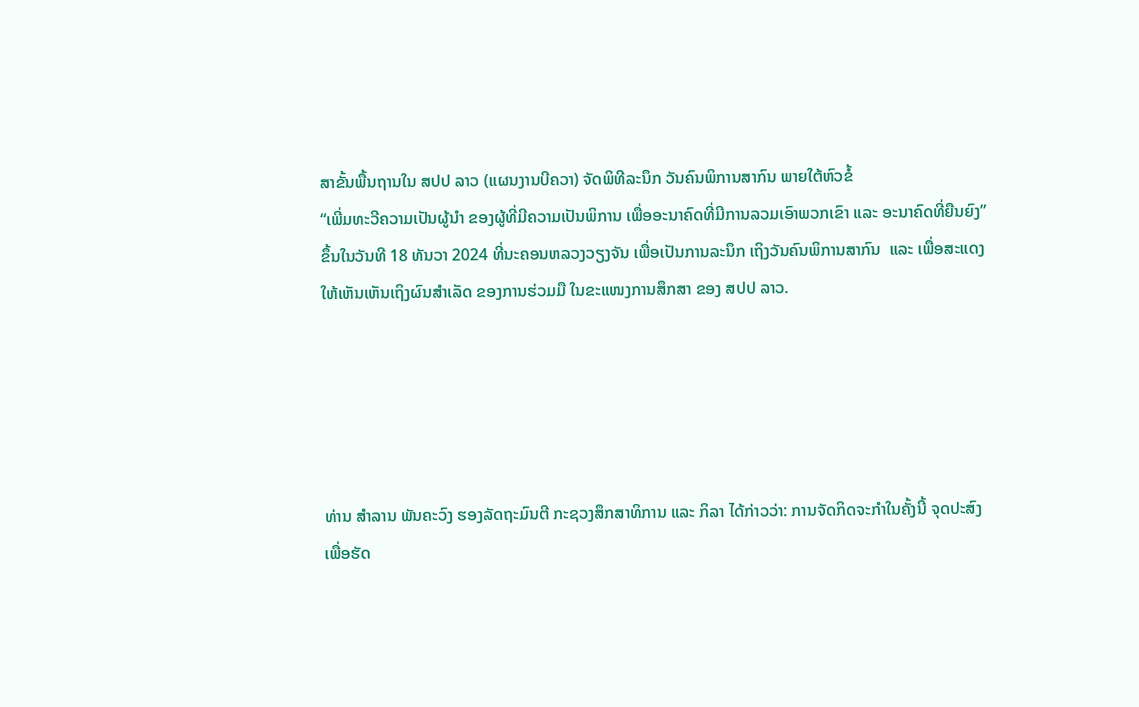ສາຂັ້ນພື້ນຖານໃນ ສປປ ລາວ (ແຜນງານບີຄວາ) ຈັດພິທີລະນຶກ ວັນຄົນພິການສາກົນ ພາຍໃຕ້ຫົວຂໍ້
“ເພີ່ມທະວີຄວາມເປັນຜູ້ນຳ ຂອງຜູ້ທີ່ມີຄວາມເປັນພິການ ເພື່ອອະນາຄົດທີ່ມີການລວມເອົາພວກເຂົາ ແລະ ອະນາຄົດທີ່ຍືນຍົງ” ຂຶ້ນໃນວັນທີ 18 ທັນວາ 2024 ທີ່ນະຄອນຫລວງວຽງຈັນ ເພື່ອເປັນການລະນຶກ ເຖິງວັນຄົນພິການສາກົນ  ແລະ ເພື່ອສະແດງໃຫ້ເຫັນເຫັນເຖິງຜົນສຳເລັດ ຂອງການຮ່ວມມື ໃນຂະແໜງການສຶກສາ ຂອງ ສປປ ລາວ.





ທ່ານ ສໍາລານ ພັນຄະວົງ ຮອງລັດຖະມົນຕີ ກະຊວງສຶກສາທິການ ແລະ ກິລາ ໄດ້ກ່າວວ່າ: ການຈັດກິດຈະກຳໃນຄັ້ງນີ້ ຈຸດປະສົງເພື່ອຮັດ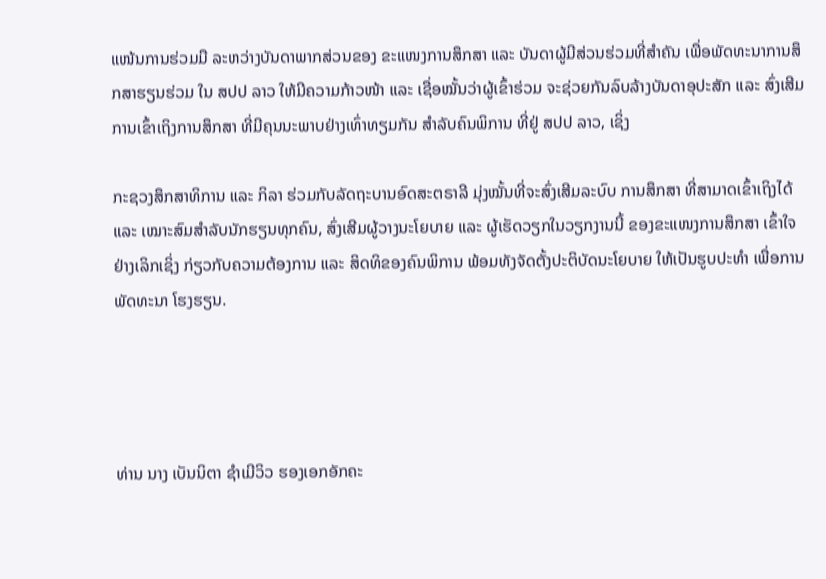ແໜ້ນການຮ່ວມມື ລະຫວ່າງບັນດາພາກສ່ວນຂອງ ຂະແໜງການສຶກສາ ແລະ ບັນດາຜູ້ມີສ່ວນຮ່ວມທີ່ສຳຄັນ ເພື່ອພັດທະນາການສຶກສາຮຽນຮ່ວມ ໃນ ສປປ ລາວ ໃຫ້ມີຄວາມກ້າວໜ້າ ແລະ ເຊື່ອໝັ້ນວ່າຜູ້ເຂົ້າຮ່ວມ ຈະຊ່ວຍກັນລົບລ້າງບັນດາອຸປະສັກ ແລະ ສົ່ງເສີມການເຂົ້າເຖິງການສຶກສາ ທີ່ມີຄຸນນະພາບຢ່າງເທົ່າທຽມກັນ ສຳລັບຄົນພິການ ທີ່ຢູ່ ສປປ ລາວ, ເຊິ່ງ

ກະຊວງສຶກສາທິການ ແລະ ກິລາ ຮ່ວມກັບລັດຖະບານອົດສະຕຣາລີ ມຸ່ງໝັ້ນທີ່ຈະສົ່ງເສີມລະບົບ ການສຶກສາ ທີ່ສາມາດເຂົ້າເຖິງໄດ້ ແລະ ເໝາະສົມສຳລັບນັກຮຽນທຸກຄົນ, ສົ່ງເສີມຜູ້ວາງນະໂຍບາຍ ແລະ ຜູ້ເຮັດວຽກໃນວຽກງານນີ້ ຂອງຂະແໜງການສຶກສາ ເຂົ້າໃຈຢ່າງເລິກເຊິ່ງ ກ່ຽວກັບຄວາມຕ້ອງການ ແລະ ສິດທິຂອງຄົນພິການ ພ້ອມທັງຈັດຕັ້ງປະຕິບັດນະໂຍບາຍ ໃຫ້ເປັນຮູບປະທຳ ເພື່ອການພັດທະນາ ໂຮງຮຽນ.




ທ່ານ ນາງ ເບັນນິຕາ ຊຳເມີວິວ ຮອງເອກອັກຄະ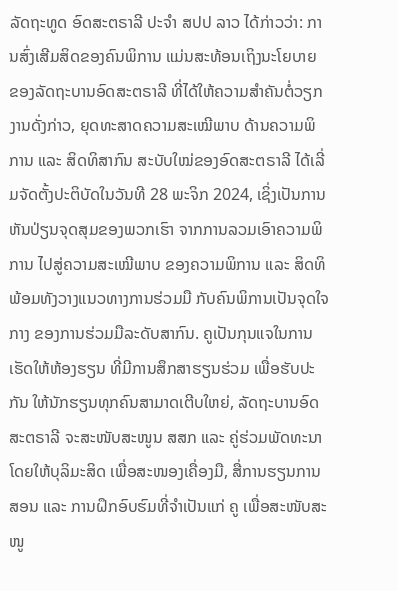ລັດຖະທູດ ອົດສະຕຣາລີ ປະຈຳ ສປປ ລາວ ໄດ້ກ່າວວ່າ: ການສົ່ງເສີມສິດຂອງຄົນພິການ ແມ່ນສະທ້ອນເຖິງນະໂຍບາຍ ຂອງລັດຖະບານອົດສະຕຣາລີ ທີ່ໄດ້ໃຫ້ຄວາມສຳຄັນຕໍ່ວຽກງານດັ່ງກ່າວ, ຍຸດທະສາດຄວາມສະເໝີພາບ ດ້ານຄວາມພິການ ແລະ ສິດທິສາກົນ ສະບັບໃໝ່ຂອງອົດສະຕຣາລີ ໄດ້ເລີ່ມຈັດຕັ້ງປະຕິບັດໃນວັນທີ 28 ພະຈິກ 2024, ເຊິ່ງເປັນການຫັນປ່ຽນຈຸດສຸມຂອງພວກເຮົາ ຈາກການລວມເອົາຄວາມພິການ ໄປສູ່ຄວາມສະເໝີພາບ ຂອງຄວາມພິການ ແລະ ສິດທິ ພ້ອມທັງວາງແນວທາງການຮ່ວມມື ກັບຄົນພິການເປັນຈຸດໃຈກາງ ຂອງການຮ່ວມມືລະດັບສາກົນ. ຄູເປັນກຸນແຈໃນການເຮັດໃຫ້ຫ້ອງຮຽນ ທີ່ມີການສຶກສາຮຽນຮ່ວມ ເພື່ອຮັບປະກັນ ໃຫ້ນັກຮຽນທຸກຄົນສາມາດເຕີບໃຫຍ່, ລັດຖະບານອົດສະຕຣາລີ ຈະສະໜັບສະໜູນ ສສກ ແລະ ຄູ່ຮ່ວມພັດທະນາ ໂດຍໃຫ້ບຸລິມະສິດ ເພື່ອສະໜອງເຄື່ອງມື, ສື່ການຮຽນການສອນ ແລະ ການຝຶກອົບຮົມທີ່ຈຳເປັນແກ່ ຄູ ເພື່ອສະໜັບສະໜູ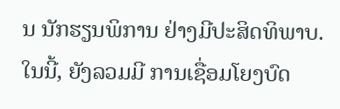ນ ນັກຮຽນພິການ ຢ່າງມີປະສິດທິພາບ. ໃນນີ້, ຍັງລວມມີ ການເຊື່ອມໂຍງບົດ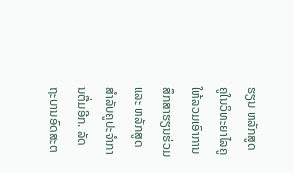ຮຽນ ຫລັກສູດຄູໃນວິທະຍາໄລຄູ ໃຫ້ລວມເອົາການສຶກສາຮຽນຮ່ວມ ແລະ ຫລັກສູດ ສຳລັບຄູປະຈຳການຕື່ມອີກ. ລັດຖະບານອົດສະຕ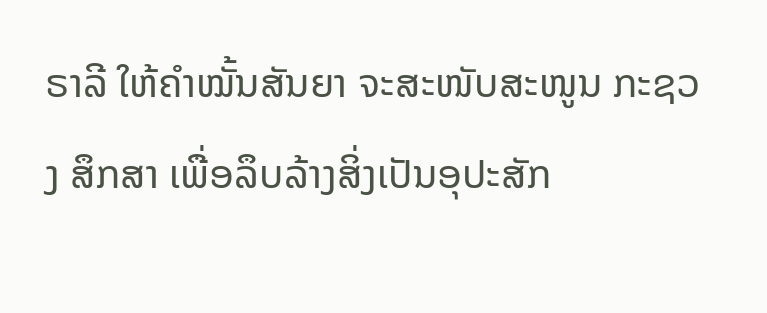ຣາລີ ໃຫ້ຄຳໝັ້ນສັນຍາ ຈະສະໜັບສະໜູນ ກະຊວງ ສຶກສາ ເພື່ອລຶບລ້າງສິ່ງເປັນອຸປະສັກ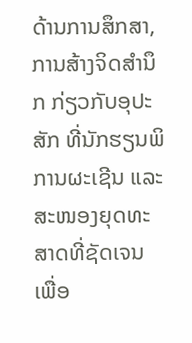ດ້ານການສຶກສາ, ການສ້າງຈິດສໍານຶກ ກ່ຽວກັບອຸປະສັກ ທີ່ນັກຮຽນພິການຜະເຊີນ ແລະ ສະໜອງຍຸດທະສາດທີ່ຊັດເຈນ ເພື່ອ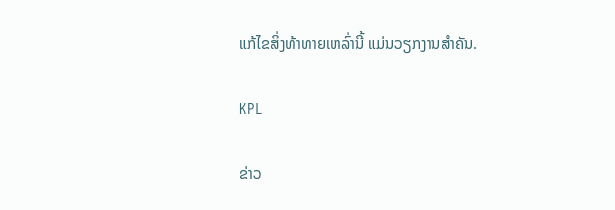ແກ້ໄຂສິ່ງທ້າທາຍເຫລົ່ານີ້ ແມ່ນວຽກງານສໍາຄັນ.

KPL

ຂ່າວ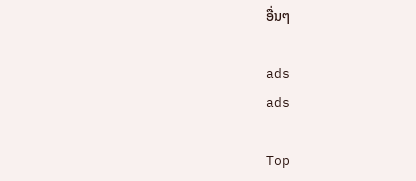ອື່ນໆ

ads
ads

Top